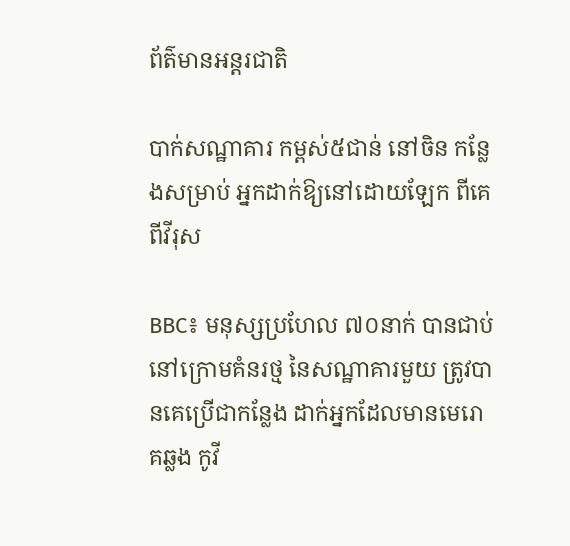ព័ត៌មានអន្តរជាតិ

បាក់សណ្ឋាគារ កម្ពស់៥ជាន់ នៅចិន កន្លែងសម្រាប់ អ្នកដាក់ឱ្យនៅដោយឡែក ពីគេ ពីវីរុស

BBC៖ មនុស្សប្រហែល ៧០នាក់ បានជាប់នៅក្រោមគំនរថ្ម នៃសណ្ឋាគារមួយ ត្រូវបានគេប្រើជាកន្លែង ដាក់អ្នកដែលមានមេរោគឆ្លង កូវី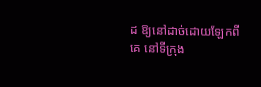ដ ឱ្យនៅដាច់ដោយឡែកពីគេ នៅទីក្រុង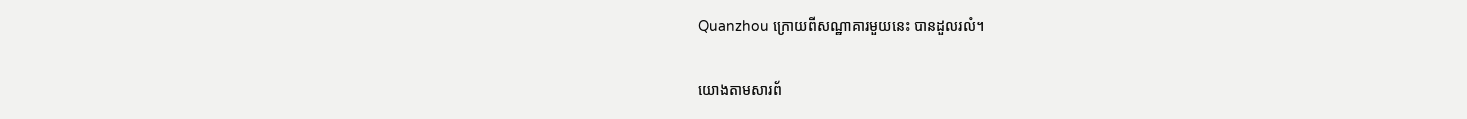Quanzhou ក្រោយពីសណ្ឋាគារមួយនេះ បានដួលរលំ។

យោងតាមសារព័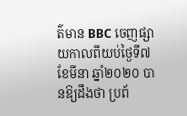ត៌មាន BBC ចេញផ្សាយកាលពីយប់ថ្ងៃទី៧ ខែមីនា ឆ្នាំ២០២០ បានឱ្យដឹងថា ប្រព័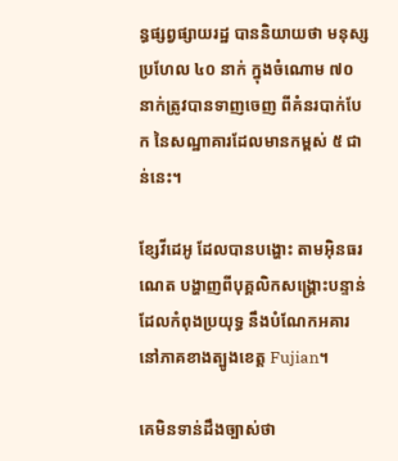ន្ធផ្សព្វផ្សាយរដ្ឋ បាននិយាយថា មនុស្សប្រហែល ៤០ នាក់ ក្នុងចំណោម ៧០ នាក់ត្រូវបានទាញចេញ ពីគំនរបាក់បែក នៃសណ្ឋាគារដែលមានកម្ពស់ ៥ ជាន់នេះ។

ខ្សែវីដេអូ ដែលបានបង្ហោះ តាមអ៊ិនធរណេត បង្ហាញពីបុគ្គលិកសង្គ្រោះបន្ទាន់ ដែលកំពុងប្រយុទ្ធ នឹងបំណែកអគារ នៅភាគខាងត្បូងខេត្ត Fujian។

គេមិនទាន់ដឹងច្បាស់ថា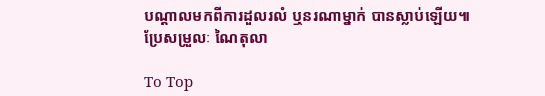បណ្តាលមកពីការដួលរលំ ឬនរណាម្នាក់ បានស្លាប់ឡើយ៕
ប្រែសម្រួលៈ ណៃតុលា

To Top